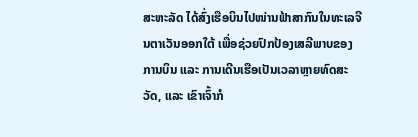ສະຫະລັດ ໄດ້ສົ່ງເຮືອບິນໄປໜ່ານຟ້າສາກົນໃນທະເລຈີນຕາເວັນອອກໃຕ້ ເພື່ອຊ່ວຍປົກປ້ອງເສລີພາບຂອງການບິນ ແລະ ການເດີນເຮືອເປັນເວລາຫຼາຍທົດສະວັດ, ແລະ ເຂົາເຈົ້າກໍ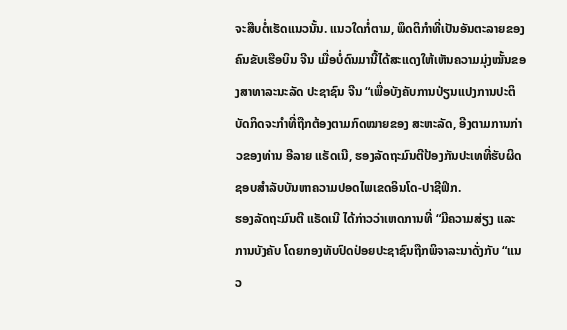ຈະສືບຕໍ່ເຮັດແນວນັ້ນ. ແນວໃດກໍ່ຕາມ, ພຶດຕິກຳທີ່ເປັນອັນຕະລາຍຂອງຄົນຂັບເຮືອບິນ ຈີນ ເມື່ອບໍ່ດົນມານີ້ໄດ້ສະແດງໃຫ້ເຫັນຄວາມມຸ່ງໝັ້ນຂອງສາທາລະນະລັດ ປະຊາຊົນ ຈີນ “ເພື່ອບັງຄັບການປ່ຽນແປງການປະຕິບັດກິດຈະກຳທີ່ຖືກຕ້ອງຕາມກົດໝາຍຂອງ ສະຫະລັດ, ອີງຕາມການກ່າວຂອງທ່ານ ອີລາຍ ແຣັດເນີ, ຮອງລັດຖະມົນຕີປ້ອງກັນປະເທທີ່ຮັບຜິດຊອບສຳລັບບັນຫາຄວາມປອດໄພເຂດອິນໂດ-ປາຊີຟິກ.
ຮອງລັດຖະມົນຕີ ແຣັດເນີ ໄດ້ກ່າວວ່າເຫດການທີ່ “ມີຄວາມສ່ຽງ ແລະ ການບັງຄັບ ໂດຍກອງທັບປົດປ່ອຍປະຊາຊົນຖືກພິຈາລະນາດັ່ງກັບ “ແນວ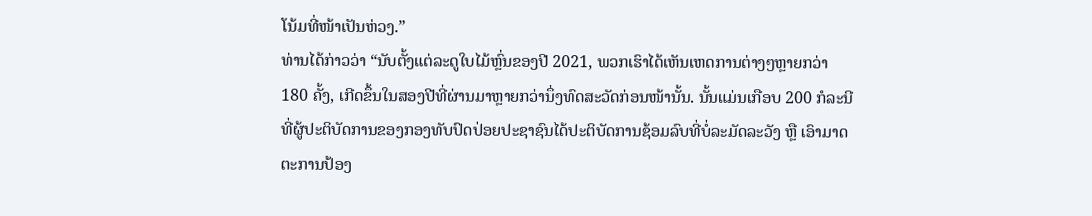ໂນ້ມທີ່ໜ້າເປັນຫ່ວງ.”
ທ່ານໄດ້ກ່າວວ່າ “ນັບຕັ້ງແຕ່ລະດູໃບໄມ້ຫຼົ່ນຂອງປີ 2021, ພວກເຮົາໄດ້ເຫັນເຫດການຕ່າງໆຫຼາຍກວ່າ 180 ຄັ້ງ, ເກີດຂຶ້ນໃນສອງປີທີ່ຜ່ານມາຫຼາຍກວ່ານຶ່ງທົດສະວັດກ່ອນໜ້ານັ້ນ. ນັ້ນແມ່ນເກືອບ 200 ກໍລະນີທີ່ຜູ້ປະຕິບັດການຂອງກອງທັບປົດປ່ອຍປະຊາຊົນໄດ້ປະຕິບັດການຊ້ອມລົບທີ່ບໍ່ລະມັດລະວັງ ຫຼື ເອົາມາດຕະການປ້ອງ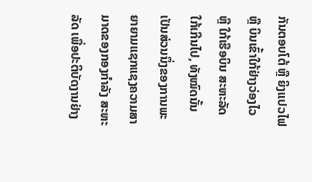ກັນຕອບໂຕ້ ຫຼື ຍິງແປວໄຟ ຫຼື ບິນເຂົ້າໃກ້ຢ່າງວ່ອງໄວ ຫຼື ໃກ້ເຮືອບິນ ສະຫະລັດ ໃກ້ເກີນໄປ, ທັງໝົດນັ້ນເປັນສ່ວນນຶ່ງຂອງການພະຍາຍາມແຊກແຊງຄວາມສາມາດຂອງກອງກຳລັງ ສະຫະລັດ ເພື່ອປະຕິບັດງານຢ່າງ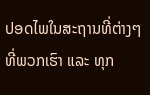ປອດໄພໃນສະຖານທີ່ຕ່າງໆທີ່ພວກເຮົາ ແລະ ທຸກ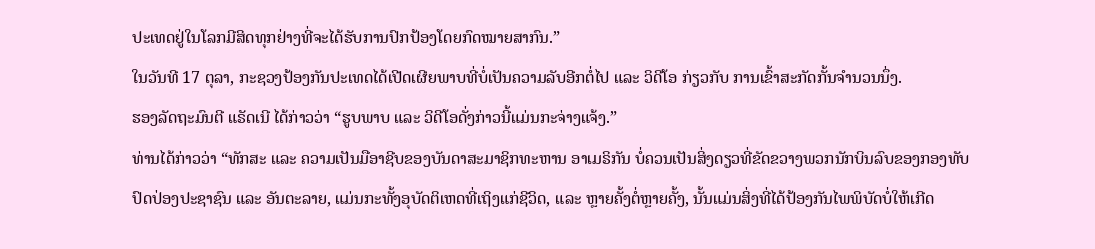ປະເທດຢູ່ໃນໂລກມີສິດທຸກຢ່າງທີ່ຈະໄດ້ຮັບການປົກປ້ອງໂດຍກົດໝາຍສາກົນ.”
ໃນວັນທີ 17 ຕຸລາ, ກະຊວງປ້ອງກັນປະເທດໄດ້ເປີດເຜີຍພາບທີ່ບໍ່ເປັນຄວາມລັບອີກຕໍ່ໄປ ແລະ ວິດີໂອ ກ່ຽວກັບ ການເຂົ້າສະກັດກັ້ນຈຳນວນນຶ່ງ.
ຮອງລັດຖະມົນຕີ ແຣັດເນີ ໄດ້ກ່າວວ່າ “ຮູບພາບ ແລະ ວິດີໂອດັ່ງກ່າວນີ້ແມ່ນກະຈ່າງແຈ້ງ.”
ທ່ານໄດ້ກ່າວວ່າ “ທັກສະ ແລະ ຄວາມເປັນມືອາຊີບຂອງບັນດາສະມາຊິກທະຫານ ອາເມຣິກັນ ບໍ່ຄວນເປັນສິ່ງດຽວທີ່ຂັດຂວາງພວກນັກບິນລົບຂອງກອງທັບປົດປ່ອງປະຊາຊົນ ແລະ ອັນຕະລາຍ, ແມ່ນກະທັ້ງອຸບັດຕິເຫດທີ່ເຖິງແກ່ຊີວິດ, ແລະ ຫຼາຍຄັ້ງຕໍ່ຫຼາຍຄັ້ງ, ນັ້ນແມ່ນສິ່ງທີ່ໄດ້ປ້ອງກັນໄພພິບັດບໍ່ໃຫ້ເກີດ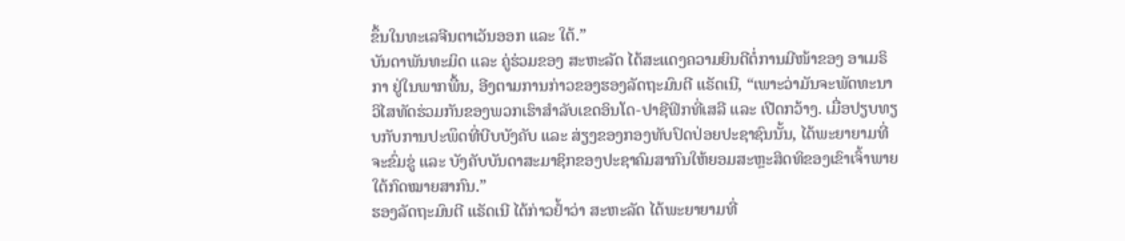ຂຶ້ນໃນທະເລຈີນຕາເວັນອອກ ແລະ ໃຕ້.”
ບັນດາພັນທະມິດ ແລະ ຄູ່ຮ່ວມຂອງ ສະຫະລັດ ໄດ້ສະແດງຄວາມຍິນດີຕໍ່ການມີໜ້າຂອງ ອາເມຣິກາ ຢູ່ໃນພາກພື້ນ, ອີງຕາມການກ່າວຂອງຮອງລັດຖະມົນຕີ ແຣັດເນີ, “ເພາະວ່າມັນຈະພັດທະນາວິໄສທັດຮ່ວມກັນຂອງພວກເຮົາສຳລັບເຂດອິນໂດ-ປາຊີຟິກທີ່ເສລີ ແລະ ເປີດກວ້າງ. ເມື່ອປຽບທຽບກັບການປະພຶດທີ່ບີບບັງຄັບ ແລະ ສ່ຽງຂອງກອງທັບປົດປ່ອຍປະຊາຊົນນັ້ນ, ໄດ້ພະຍາຍາມທີ່ຈະຂົ່ມຂູ່ ແລະ ບັງຄັບບັນດາສະມາຊິກຂອງປະຊາຄົມສາກົນໃຫ້ຍອມສະຫຼະສິດທິຂອງເຂົາເຈົ້າພາຍໃຕ້ກົດໝາຍສາກົນ.”
ຮອງລັດຖະມົນຕີ ແຣັດເນີ ໄດ້ກ່າວຢ້ຳວ່າ ສະຫະລັດ ໄດ້ພະຍາຍາມທີ່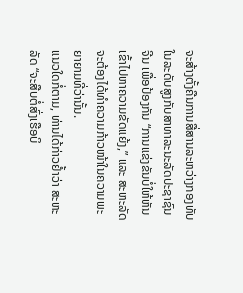ຈະສ້າງຕັ້ງຄືນການສື່ສານລະຫວ່າງກອງທັບໃນລະດັບສູງກັບສາທາລະນະລັດປະຊາຊົນ ຈີນ ເພື່ອປ້ອງກັນ “ການແຂ່ງຂັນບໍ່ໃຫ້ຫັນເຂົ້າໄປຫາຄວາມຂັດແຍ້ງ,” ແລະ ສະຫະລັດ ຈະຕ້ອງໄດ້ທຳຄວາມກ້າວໜ້າໃນຄວາມພະຍາຍາມທີ່ວ່ານັ້ນ.
ແນວໃດກໍ່ຕາມ, ທ່ານໄດ້ກ່າວຢ້ຳວ່າ ສະຫະລັດ “ຈະສືບຕໍ່ສົ່ງເຮືອບິ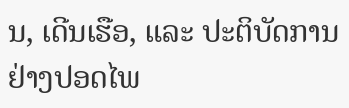ນ, ເດີນເຮືອ, ແລະ ປະຕິບັດການຢ່າງປອດໄພ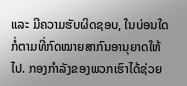ແລະ ມີຄວາມຮັບຜິດຊອບ, ໃນບ່ອນໃດກໍ່ຕາມທີ່ກົດໝາຍສາກົນອານຸຍາດໃຫ້ໄປ. ກອງກຳລັງຂອງພວກເຮົາໄດ້ຊ່ວຍ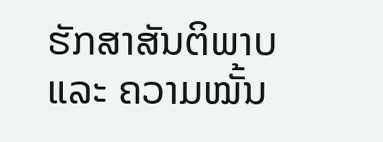ຮັກສາສັນຕິພາບ ແລະ ຄວາມໝັ້ນ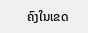ຄົງໃນເຂດ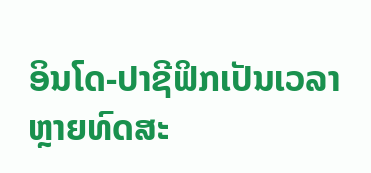ອິນໂດ-ປາຊີຟິກເປັນເວລາຫຼາຍທົດສະ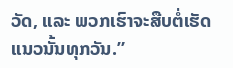ວັດ, ແລະ ພວກເຮົາຈະສືບຕໍ່ເຮັດແນວນັ້ນທຸກວັນ.”